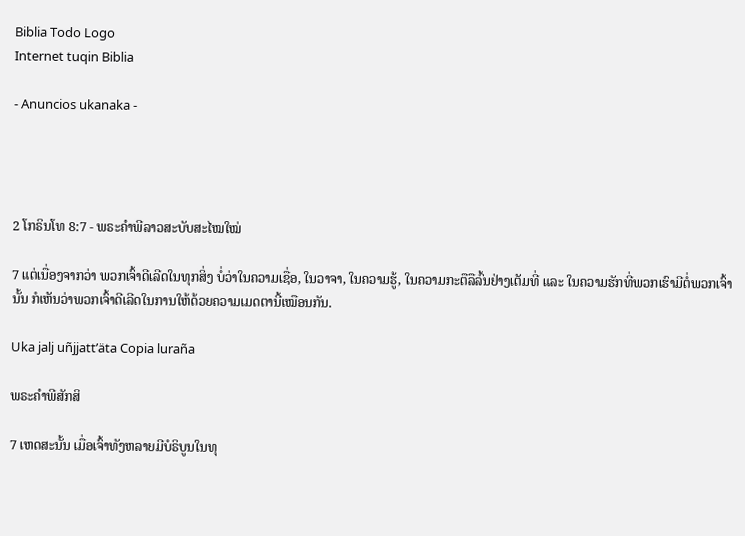Biblia Todo Logo
Internet tuqin Biblia

- Anuncios ukanaka -




2 ໂກຣິນໂທ 8:7 - ພຣະຄຳພີລາວສະບັບສະໄໝໃໝ່

7 ແຕ່ເນື່ອງຈາກວ່າ ພວກເຈົ້າດີເລີດໃນທຸກສິ່ງ ບໍ່ວ່າໃນຄວາມເຊື່ອ, ໃນວາຈາ, ໃນຄວາມຮູ້, ໃນຄວາມກະຕືລືລົ້ນຢ່າງເຕັມທີ່ ແລະ ໃນຄວາມຮັກທີ່ພວກເຮົາມີຕໍ່ພວກເຈົ້ານັ້ນ ກໍເຫັນວ່າພວກເຈົ້າດີເລີດໃນການໃຫ້ດ້ວຍຄວາມເມດຕານີ້ເໝືອນກັນ.

Uka jalj uñjjattʼäta Copia luraña

ພຣະຄຳພີສັກສິ

7 ເຫດສະນັ້ນ ເມື່ອເຈົ້າທັງຫລາຍມີບໍຣິບູນໃນທຸ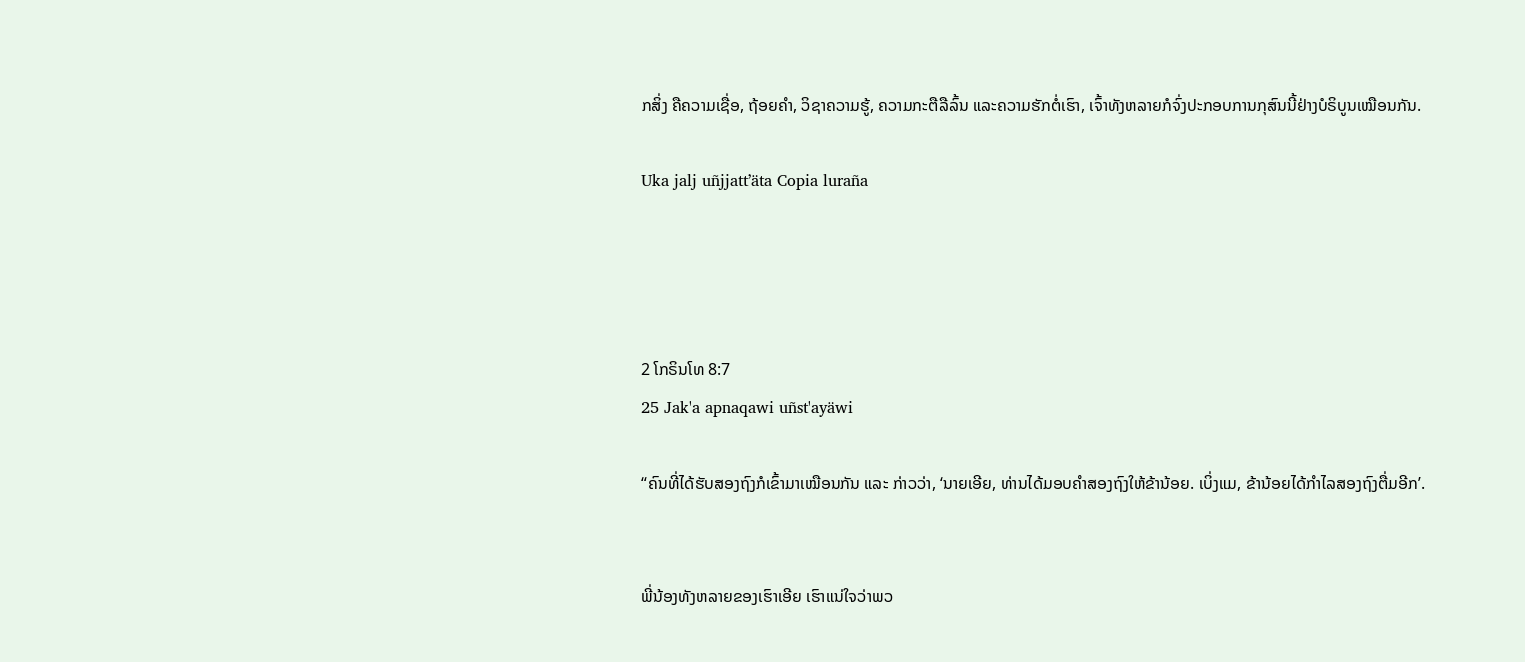ກສິ່ງ ຄືຄວາມເຊື່ອ, ຖ້ອຍຄຳ, ວິຊາຄວາມຮູ້, ຄວາມກະຕືລືລົ້ນ ແລະຄວາມຮັກຕໍ່ເຮົາ, ເຈົ້າທັງຫລາຍກໍຈົ່ງປະກອບການກຸສົນນີ້ຢ່າງບໍຣິບູນເໝືອນກັນ.

Uka jalj uñjjattʼäta Copia luraña




2 ໂກຣິນໂທ 8:7
25 Jak'a apnaqawi uñst'ayäwi

“ຄົນທີ່ໄດ້ຮັບສອງຖົງກໍເຂົ້າມາເໝືອນກັນ ແລະ ກ່າວວ່າ, ‘ນາຍເອີຍ, ທ່ານໄດ້ມອບຄຳສອງຖົງໃຫ້ຂ້ານ້ອຍ. ເບິ່ງແມ, ຂ້ານ້ອຍໄດ້ກຳໄລສອງຖົງຕື່ມອີກ’.


ພີ່ນ້ອງທັງຫລາຍຂອງເຮົາເອີຍ ເຮົາແນ່ໃຈວ່າພວ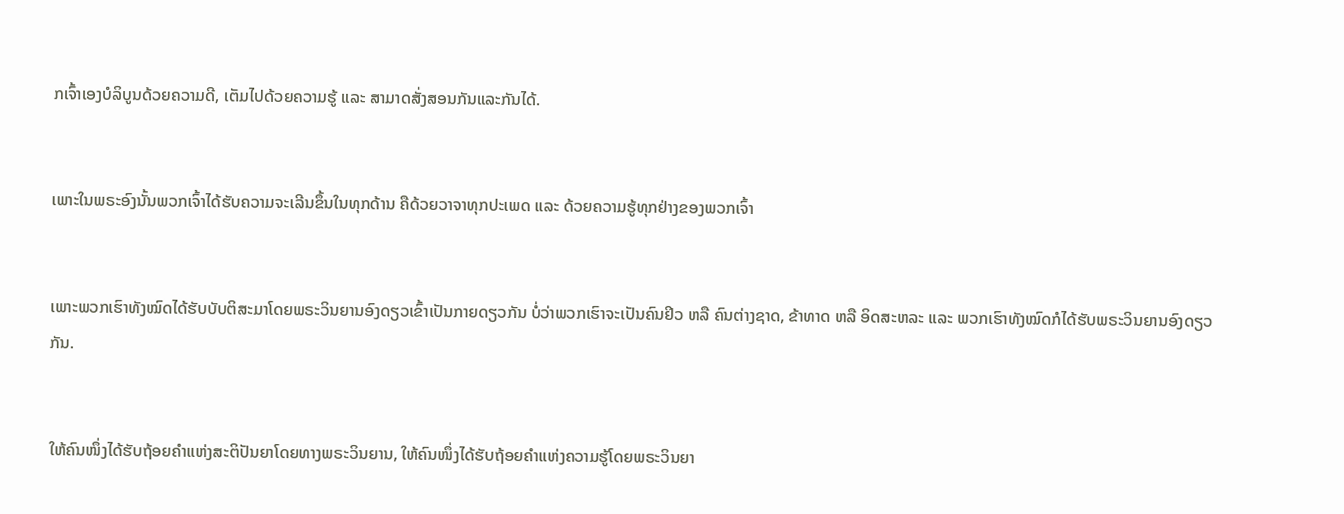ກເຈົ້າເອງບໍລິບູນດ້ວຍຄວາມດີ, ເຕັມໄປດ້ວຍຄວາມຮູ້ ແລະ ສາມາດສັ່ງສອນກັນແລະກັນໄດ້.


ເພາະໃນພຣະອົງນັ້ນພວກເຈົ້າໄດ້ຮັບຄວາມຈະເລີນຂຶ້ນໃນທຸກດ້ານ ຄືດ້ວຍວາຈາທຸກປະເພດ ແລະ ດ້ວຍຄວາມຮູ້ທຸກຢ່າງຂອງພວກເຈົ້າ


ເພາະພວກເຮົາທັງໝົດໄດ້ຮັບບັບຕິສະມາໂດຍພຣະວິນຍານອົງດຽວເຂົ້າເປັນກາຍດຽວກັນ ບໍ່ວ່າພວກເຮົາຈະເປັນຄົນຢິວ ຫລື ຄົນຕ່າງຊາດ, ຂ້າທາດ ຫລື ອິດສະຫລະ ແລະ ພວກເຮົາທັງໝົດກໍໄດ້ຮັບພຣະວິນຍານອົງດຽວກັນ.


ໃຫ້ຄົນໜຶ່ງໄດ້ຮັບຖ້ອຍຄຳແຫ່ງສະຕິປັນຍາໂດຍທາງພຣະວິນຍານ, ໃຫ້ຄົນໜຶ່ງໄດ້ຮັບຖ້ອຍຄຳແຫ່ງຄວາມຮູ້ໂດຍພຣະວິນຍາ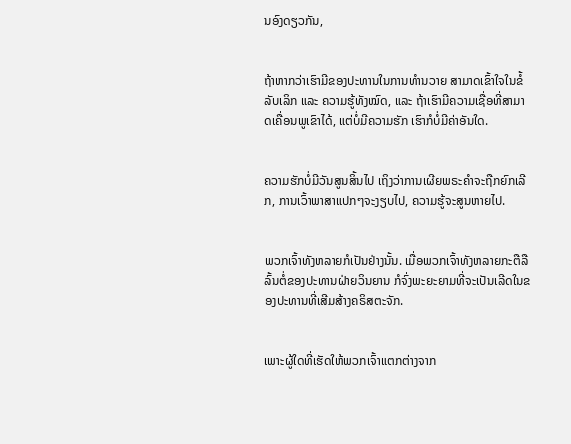ນອົງດຽວກັນ,


ຖ້າຫາກວ່າເຮົາມີຂອງປະທານໃນການທຳນວາຍ ສາມາດເຂົ້າໃຈໃນຂໍ້ລັບເລິກ ແລະ ຄວາມຮູ້ທັງໝົດ, ແລະ ຖ້າເຮົາມີຄວາມເຊື່ອທີ່ສາມາດເຄື່ອນພູເຂົາໄດ້, ແຕ່ບໍ່ມີຄວາມຮັກ ເຮົາກໍບໍ່ມີຄ່າອັນໃດ.


ຄວາມຮັກບໍ່ມີວັນສູນສິ້ນໄປ ເຖິງວ່າການເຜີຍພຣະຄຳຈະຖືກຍົກເລີກ, ການເວົ້າພາສາແປກໆຈະງຽບໄປ, ຄວາມຮູ້ຈະສູນຫາຍໄປ.


ພວກເຈົ້າທັງຫລາຍກໍເປັນຢ່າງນັ້ນ. ເມື່ອພວກເຈົ້າທັງຫລາຍກະຕືລືລົ້ນຕໍ່ຂອງປະທານຝ່າຍວິນຍານ ກໍຈົ່ງພະຍະຍາມທີ່ຈະເປັນເລີດໃນຂອງປະທານທີ່ເສີມສ້າງຄຣິສຕະຈັກ.


ເພາະຜູ້ໃດທີ່ເຮັດໃຫ້ພວກເຈົ້າແຕກຕ່າງຈາກ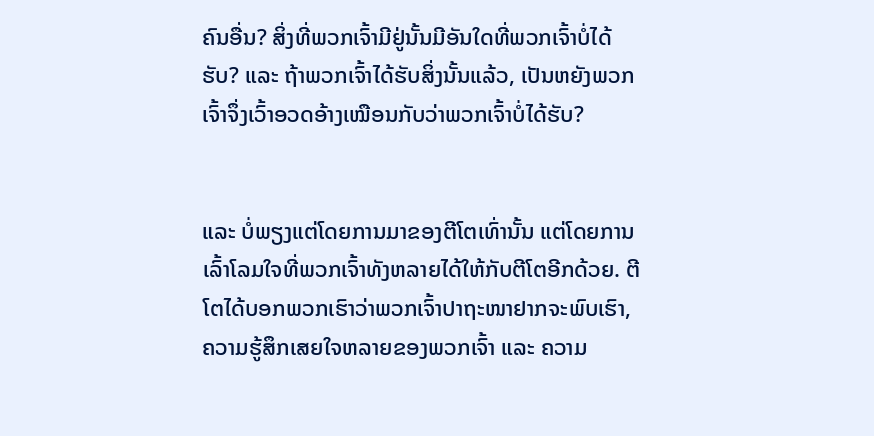ຄົນອື່ນ? ສິ່ງທີ່ພວກເຈົ້າມີຢູ່ນັ້ນມີອັນໃດທີ່ພວກເຈົ້າບໍ່ໄດ້ຮັບ? ແລະ ຖ້າພວກເຈົ້າໄດ້ຮັບສິ່ງນັ້ນແລ້ວ, ເປັນຫຍັງພວກເຈົ້າຈຶ່ງເວົ້າອວດອ້າງເໝືອນກັບວ່າພວກເຈົ້າບໍ່ໄດ້ຮັບ?


ແລະ ບໍ່ພຽງແຕ່ໂດຍການມາຂອງຕີໂຕເທົ່ານັ້ນ ແຕ່ໂດຍການເລົ້າໂລມໃຈທີ່ພວກເຈົ້າທັງຫລາຍໄດ້ໃຫ້ກັບຕີໂຕອີກດ້ວຍ. ຕີໂຕໄດ້ບອກພວກເຮົາວ່າພວກເຈົ້າປາຖະໜາຢາກຈະພົບເຮົາ, ຄວາມຮູ້ສຶກເສຍໃຈຫລາຍຂອງພວກເຈົ້າ ແລະ ຄວາມ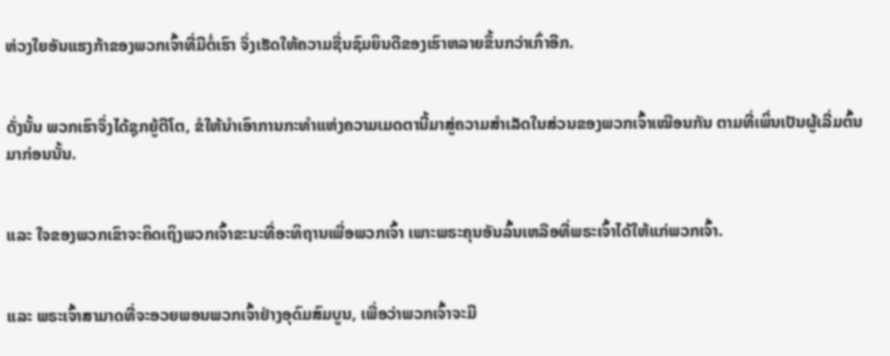ຫ່ວງໃຍອັນແຮງກ້າຂອງພວກເຈົ້າທີ່ມີຕໍ່ເຮົາ ຈຶ່ງເຮັດໃຫ້ຄວາມຊື່ນຊົມຍິນດີຂອງເຮົາຫລາຍຂຶ້ນກວ່າເກົ່າອີກ.


ດັ່ງນັ້ນ ພວກເຮົາຈຶ່ງໄດ້ຊຸກຍູ້ຕີໂຕ, ຂໍໃຫ້ນຳເອົາການກະທຳແຫ່ງຄວາມເມດຕານີ້ມາສູ່ຄວາມສຳເລັດໃນສ່ວນຂອງພວກເຈົ້າເໝືອນກັນ ຕາມທີ່ເພິ່ນເປັນຜູ້ເລີ່ມຕົ້ນມາກ່ອນນັ້ນ.


ແລະ ໃຈຂອງພວກເຂົາຈະຄິດເຖິງພວກເຈົ້າຂະນະທີ່ອະທິຖານເພື່ອພວກເຈົ້າ ເພາະພຣະຄຸນອັນລົ້ນເຫລືອທີ່ພຣະເຈົ້າໄດ້ໃຫ້ແກ່ພວກເຈົ້າ.


ແລະ ພຣະເຈົ້າສາມາດທີ່ຈະອວຍພອນພວກເຈົ້າຢ່າງອຸດົມສົມບູນ, ເພື່ອວ່າພວກເຈົ້າຈະມີ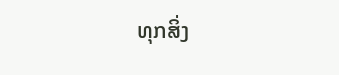ທຸກສິ່ງ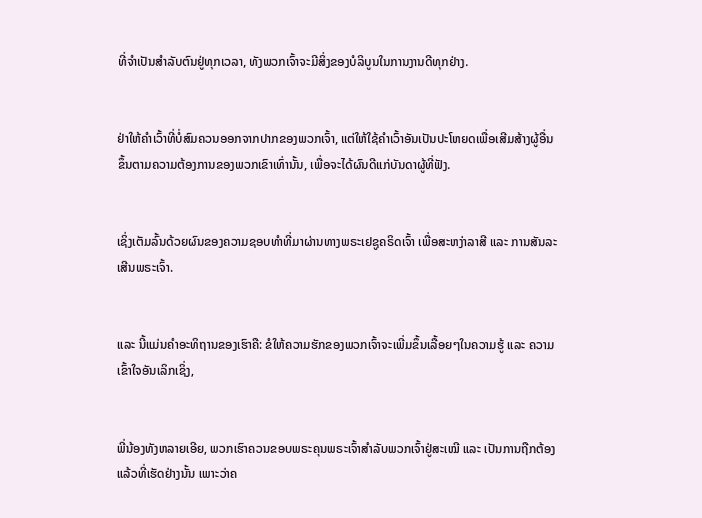ທີ່ຈໍາເປັນສຳລັບຕົນຢູ່ທຸກເວລາ, ທັງພວກເຈົ້າຈະມີສິ່ງຂອງບໍລິບູນໃນການງານດີທຸກຢ່າງ.


ຢ່າໃຫ້ຄຳເວົ້າທີ່ບໍ່ສົມຄວນອອກຈາກປາກຂອງພວກເຈົ້າ, ແຕ່ໃຫ້ໃຊ້ຄຳເວົ້າອັນເປັນປະໂຫຍດເພື່ອເສີມສ້າງຜູ້ອື່ນຂຶ້ນຕາມຄວາມຕ້ອງການຂອງພວກເຂົາເທົ່ານັ້ນ, ເພື່ອຈະໄດ້ຜົນດີແກ່ບັນດາຜູ້ທີ່ຟັງ.


ເຊິ່ງເຕັມລົ້ນດ້ວຍຜົນຂອງຄວາມຊອບທຳທີ່ມາຜ່ານທາງພຣະເຢຊູຄຣິດເຈົ້າ ເພື່ອສະຫງ່າລາສີ ແລະ ການສັນລະເສີນພຣະເຈົ້າ.


ແລະ ນີ້ແມ່ນຄຳອະທິຖານຂອງເຮົາຄື: ຂໍໃຫ້ຄວາມຮັກຂອງພວກເຈົ້າຈະເພີ່ມຂຶ້ນເລື້ອຍໆໃນຄວາມຮູ້ ແລະ ຄວາມເຂົ້າໃຈອັນເລິກເຊິ່ງ,


ພີ່ນ້ອງທັງຫລາຍເອີຍ, ພວກເຮົາຄວນຂອບພຣະຄຸນພຣະເຈົ້າສຳລັບພວກເຈົ້າຢູ່ສະເໝີ ແລະ ເປັນການຖືກຕ້ອງແລ້ວທີ່ເຮັດຢ່າງນັ້ນ ເພາະວ່າຄ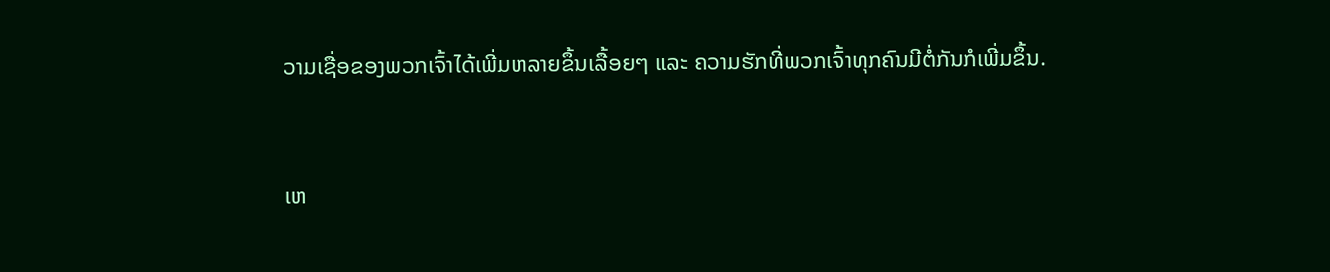ວາມເຊື່ອຂອງພວກເຈົ້າໄດ້ເພີ່ມຫລາຍຂຶ້ນເລື້ອຍໆ ແລະ ຄວາມຮັກທີ່ພວກເຈົ້າທຸກຄົນມີຕໍ່ກັນກໍເພີ່ມຂຶ້ນ.


ເຫ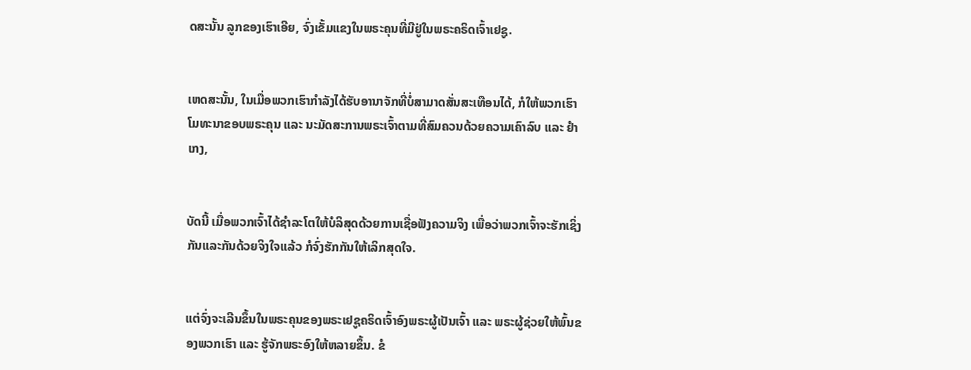ດສະນັ້ນ ລູກຂອງເຮົາເອີຍ, ຈົ່ງເຂັ້ມແຂງໃນພຣະຄຸນທີ່ມີຢູ່ໃນພຣະຄຣິດເຈົ້າເຢຊູ.


ເຫດສະນັ້ນ, ໃນເມື່ອພວກເຮົາກຳລັງໄດ້ຮັບອານາຈັກທີ່ບໍ່ສາມາດສັ່ນສະເທືອນໄດ້, ກໍໃຫ້ພວກເຮົາໂມທະນາຂອບພຣະຄຸນ ແລະ ນະມັດສະການພຣະເຈົ້າຕາມທີ່ສົມຄວນດ້ວຍຄວາມເຄົາລົບ ແລະ ຢຳເກງ,


ບັດນີ້ ເມື່ອພວກເຈົ້າໄດ້ຊຳລະໂຕໃຫ້ບໍລິສຸດດ້ວຍການເຊື່ອຟັງຄວາມຈິງ ເພື່ອວ່າພວກເຈົ້າຈະຮັກເຊິ່ງກັນແລະກັນດ້ວຍຈິງໃຈແລ້ວ ກໍຈົ່ງຮັກກັນໃຫ້ເລິກສຸດໃຈ.


ແຕ່ຈົ່ງຈະເລີນຂຶ້ນໃນພຣະຄຸນຂອງພຣະເຢຊູຄຣິດເຈົ້າອົງພຣະຜູ້ເປັນເຈົ້າ ແລະ ພຣະຜູ້ຊ່ວຍໃຫ້ພົ້ນຂອງພວກເຮົາ ແລະ ຮູ້ຈັກພຣະອົງໃຫ້ຫລາຍຂຶ້ນ. ຂໍ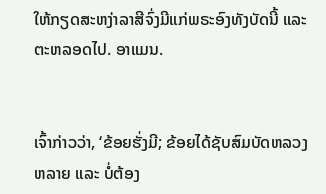ໃຫ້ກຽດສະຫງ່າລາສີຈົ່ງມີແກ່ພຣະອົງທັງບັດນີ້ ແລະ ຕະຫລອດໄປ. ອາແມນ.


ເຈົ້າກ່າວວ່າ, ‘ຂ້ອຍຮັ່ງມີ; ຂ້ອຍໄດ້ຊັບສົມບັດຫລວງຫລາຍ ແລະ ບໍ່ຕ້ອງ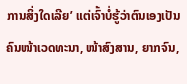ການສິ່ງໃດເລີຍ’ ແຕ່ເຈົ້າບໍ່ຮູ້ວ່າຕົນເອງເປັນຄົນໜ້າເວດທະນາ, ໜ້າສົງສານ, ຍາກຈົນ,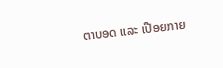ຕາບອດ ແລະ ເປືອຍກາຍ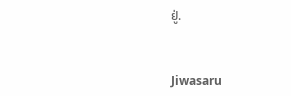ຢູ່.


Jiwasaru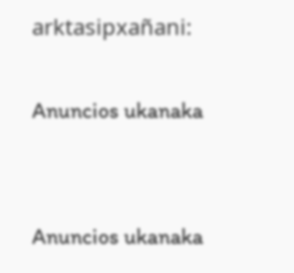arktasipxañani:

Anuncios ukanaka


Anuncios ukanaka